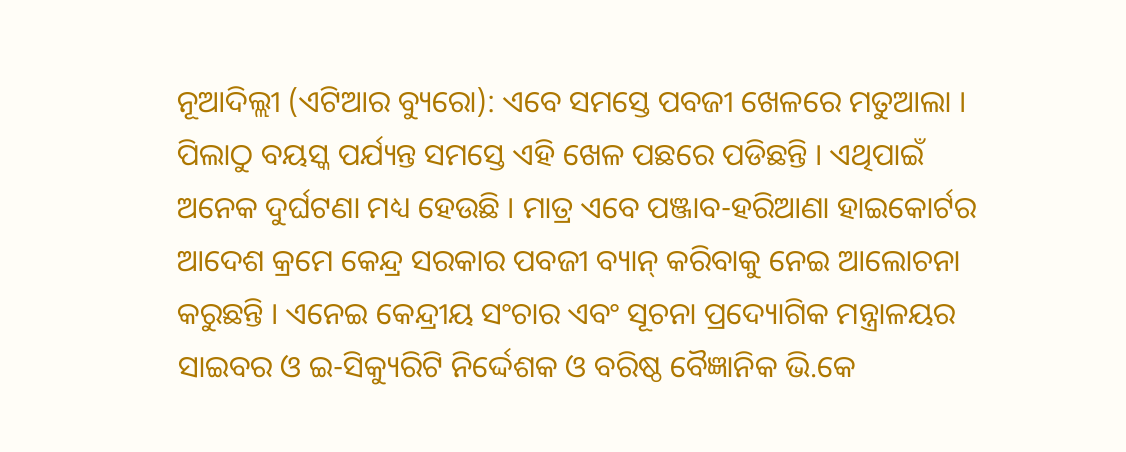ନୂଆଦିଲ୍ଲୀ (ଏଟିଆର ବ୍ୟୁରୋ): ଏବେ ସମସ୍ତେ ପବଜୀ ଖେଳରେ ମତୁଆଲା । ପିଲାଠୁ ବୟସ୍କ ପର୍ଯ୍ୟନ୍ତ ସମସ୍ତେ ଏହି ଖେଳ ପଛରେ ପଡିଛନ୍ତି । ଏଥିପାଇଁ ଅନେକ ଦୁର୍ଘଟଣା ମଧ୍ୟ ହେଉଛି । ମାତ୍ର ଏବେ ପଞ୍ଜାବ-ହରିଆଣା ହାଇକୋର୍ଟର ଆଦେଶ କ୍ରମେ କେନ୍ଦ୍ର ସରକାର ପବଜୀ ବ୍ୟାନ୍ କରିବାକୁ ନେଇ ଆଲୋଚନା କରୁଛନ୍ତି । ଏନେଇ କେନ୍ଦ୍ରୀୟ ସଂଚାର ଏବଂ ସୂଚନା ପ୍ରଦ୍ୟୋଗିକ ମନ୍ତ୍ରାଳୟର ସାଇବର ଓ ଇ-ସିକ୍ୟୁରିଟି ନିର୍ଦ୍ଦେଶକ ଓ ବରିଷ୍ଠ ବୈଜ୍ଞାନିକ ଭି.କେ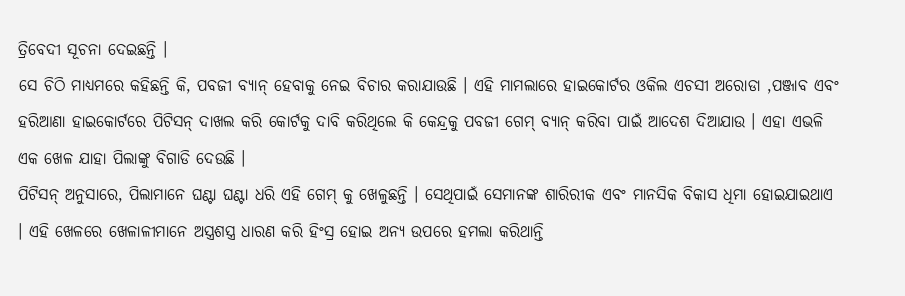ତ୍ରିବେଦୀ ସୂଚନା ଦେଇଛନ୍ତି ।
ସେ ଚିଠି ମାଧ୍ୟମରେ କହିଛନ୍ତି କି, ପବଜୀ ବ୍ୟାନ୍ ହେବାକୁ ନେଇ ବିଚାର କରାଯାଉଛି । ଏହି ମାମଲାରେ ହାଇକୋର୍ଟର ଓକିଲ ଏଚସୀ ଅରୋଡା ,ପଞ୍ଜାବ ଏବଂ ହରିଆଣା ହାଇକୋର୍ଟରେ ପିଟିସନ୍ ଦାଖଲ କରି କୋର୍ଟକୁ ଦାବି କରିଥିଲେ କି କେନ୍ଦ୍ରକୁ ପବଜୀ ଗେମ୍ ବ୍ୟାନ୍ କରିବା ପାଇଁ ଆଦେଶ ଦିଆଯାଉ । ଏହା ଏଭଳି ଏକ ଖେଳ ଯାହା ପିଲାଙ୍କୁ ବିଗାଡି ଦେଉଛି ।
ପିଟିସନ୍ ଅନୁସାରେ, ପିଲାମାନେ ଘଣ୍ଟା ଘଣ୍ଟା ଧରି ଏହି ଗେମ୍ କୁ ଖେଳୁଛନ୍ତି । ସେଥିପାଇଁ ସେମାନଙ୍କ ଶାରିରୀକ ଏବଂ ମାନସିକ ବିକାସ ଧିମା ହୋଇଯାଇଥାଏ । ଏହି ଖେଳରେ ଖେଳାଳୀମାନେ ଅସ୍ତ୍ରଶସ୍ତ୍ର ଧାରଣ କରି ହିଂସ୍ର ହୋଇ ଅନ୍ୟ ଉପରେ ହମଲା କରିଥାନ୍ତି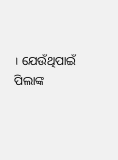। ଯେଉଁଥିପାଇଁ ପିଲାଙ୍କ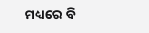ମଧ୍ୟରେ ବି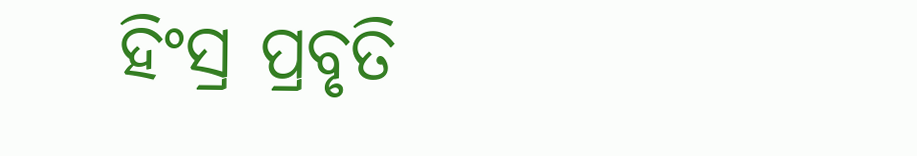ହିଂସ୍ର ପ୍ରବୃତି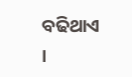ବଢିଥାଏ ।